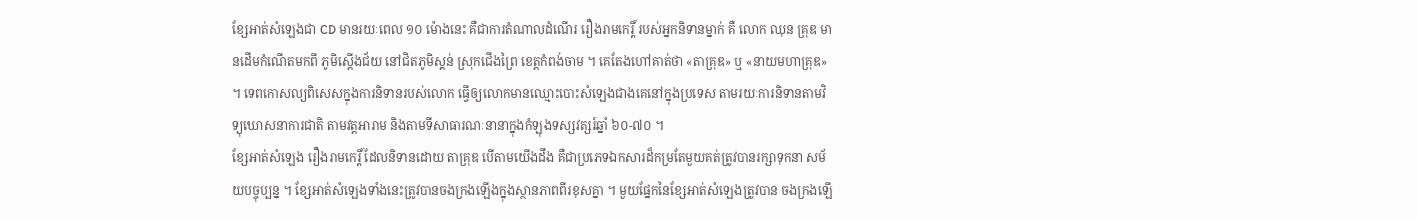ខ្សែអាត់សំឡេងជា CD មានរយៈពេល ១០ ម៉ោងនេះ គឺជាការតំណាលដំណើរ រឿងរាមកេរ្តិ៍ របស់អ្នកនិទានម្នាក់ គឺ លោក ឈុន គ្រុឌ មានដើមកំណើតមកពី ភូមិស្ដើងជ័យ នៅជិតភូមិស្គន់ ស្រុកជើងព្រៃ ខេត្តកំពង់ចាម ។ គេតែងហៅគាត់ថា «តាគ្រុឌ» ឬ «នាយមហាគ្រុឌ» ។ ទេពកោសល្យពិសេសក្នុងការនិទានរបស់លោក ធ្វើឲ្យលោកមានឈ្មោះបោះសំឡេងជាងគេនៅក្នុងប្រទេស តាមរយៈការនិទានតាមវិទ្យុឃោសនាការជាតិ តាមវត្តអារាម និងតាមទីសាធារណៈនានាក្នុងកំឡុងទស្សវត្សរ៍ឆ្នាំ ៦០-៧០ ។
ខ្សែអាត់សំឡេង រឿងរាមកេរ្តិ៍ ដែលនិទានដោយ តាគ្រុឌ បើតាមយើងដឹង គឺជាប្រភេទឯកសារដ៏កម្រតែមួយគត់ត្រូវបានរក្សាទុកនា សម័យបច្ចុប្បន្ន ។ ខ្សែអាត់សំឡេងទាំងនេះត្រូវបានចងក្រងឡើងក្នុងស្ថានភាពពីរខុសគ្នា ។ មួយផ្នែកនៃខ្សែអាត់សំឡេងត្រូវបាន ចងក្រងឡើ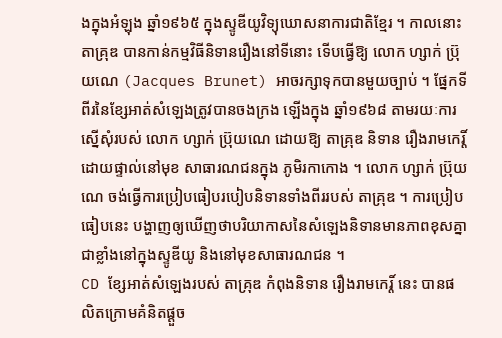ងក្នុងអំឡុង ឆ្នាំ១៩៦៥ ក្នុងស្ទូឌីយូវិទ្យុឃោសនាការជាតិខ្មែរ ។ កាលនោះ តាគ្រុឌ បានកាន់កម្មវិធីនិទានរឿងនៅទីនោះ ទើបធ្វើឱ្យ លោក ហ្សាក់ ប្រ៊ុយណេ (Jacques Brunet) អាចរក្សាទុកបានមួយច្បាប់ ។ ផ្នែកទីពីរនៃខ្សែអាត់សំឡេងត្រូវបានចងក្រង ឡើងក្នុង ឆ្នាំ១៩៦៨ តាមរយៈការស្នើសុំរបស់ លោក ហ្សាក់ ប្រ៊ុយណេ ដោយឱ្យ តាគ្រុឌ និទាន រឿងរាមកេរ្តិ៍ ដោយផ្ទាល់នៅមុខ សាធារណជនក្នុង ភូមិរកាកោង ។ លោក ហ្សាក់ ប្រ៊ុយណេ ចង់ធ្វើការប្រៀបធៀបរបៀបនិទានទាំងពីររបស់ តាគ្រុឌ ។ ការប្រៀបធៀបនេះ បង្ហាញឲ្យឃើញថាបរិយាកាសនៃសំឡេងនិទានមានភាពខុសគ្នាជាខ្លាំងនៅក្នុងស្ទូឌីយូ និងនៅមុខសាធារណជន ។
CD ខ្សែអាត់សំឡេងរបស់ តាគ្រុឌ កំពុងនិទាន រឿងរាមកេរ្ដិ៍ នេះ បានផលិតក្រោមគំនិតផ្ដួច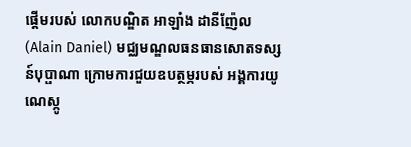ផ្ដើមរបស់ លោកបណ្ឌិត អាឡាំង ដានីញ៉ែល (Alain Daniel) មជ្ឈមណ្ឌលធនធានសោតទស្សន៍បុប្ផាណា ក្រោមការជួយឧបត្ថម្ភរបស់ អង្គការយូណេស្កូ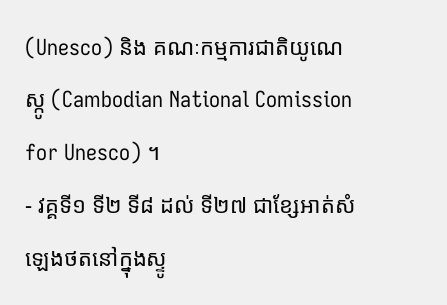(Unesco) និង គណៈកម្មការជាតិយូណេស្កូ (Cambodian National Comission for Unesco) ។
- វគ្គទី១ ទី២ ទី៨ ដល់ ទី២៧ ជាខ្សែអាត់សំឡេងថតនៅក្នុងស្ទូ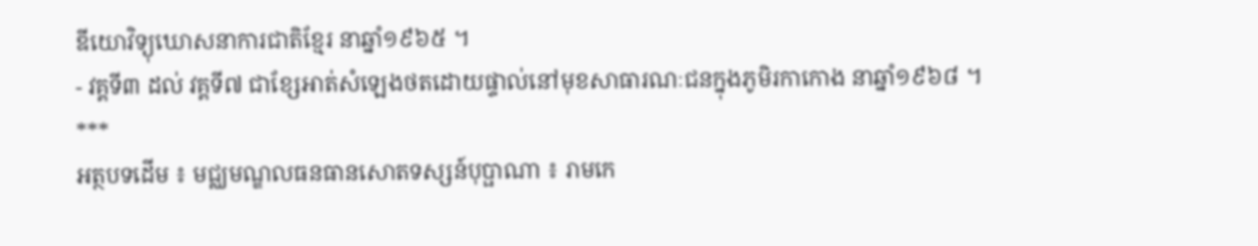ឌីយោវិទ្យុឃោសនាការជាតិខ្មែរ នាឆ្នាំ១៩៦៥ ។
- វគ្គទី៣ ដល់ វគ្គទី៧ ជាខ្សែអាត់សំឡេងថតដោយផ្ទាល់នៅមុខសាធារណៈជនក្នុងភូមិរកាកោង នាឆ្នាំ១៩៦៨ ។
***
អត្ថបទដើម ៖ មជ្ឈមណ្ឌលធនធានសោតទស្សន៍បុប្ផាណា ៖ រាមកេ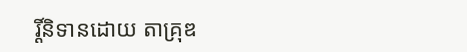រ្តិ៍និទានដោយ តាគ្រុឌ